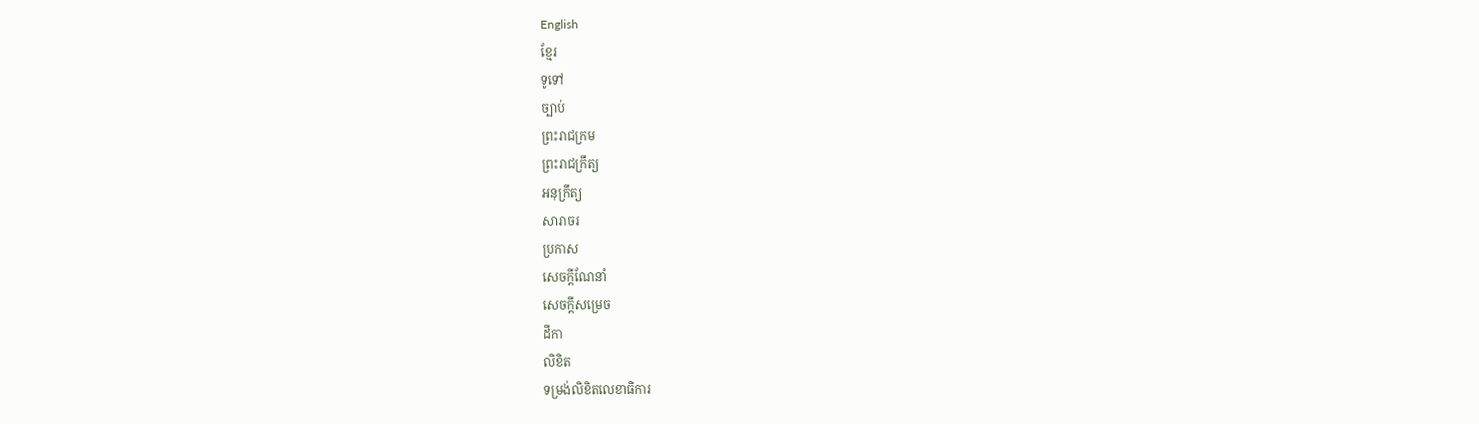English
ខ្មែរ
ទូទៅ
ច្បាប់
ព្រះរាជក្រម
ព្រះរាជក្រឹត្យ
អនុក្រឹត្យ
សារាចរ
ប្រកាស
សេចក្ដីណែនាំ
សេចក្ដីសម្រេច
ដីកា
លិខិត
ទម្រង់លិខិតលេខាធិការ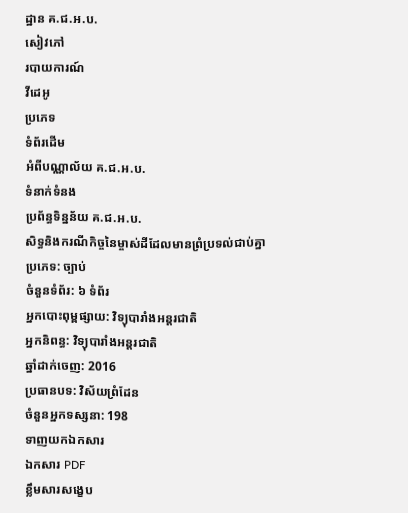ដ្ឋាន គ.ជ.អ.ប.
សៀវភៅ
របាយការណ៍
វីដេអូ
ប្រភេទ
ទំព័រដើម
អំពីបណ្ណាល័យ គ.ជ.អ.ប.
ទំនាក់ទំនង
ប្រព័ន្ធទិន្នន័យ គ.ជ.អ.ប.
សិទ្ធនិងករណីកិច្ចនៃម្ចាស់ដីដែលមានព្រំប្រទល់ជាប់គ្នា
ប្រភេទ: ច្បាប់
ចំនួនទំព័រ: ៦ ទំព័រ
អ្នកបោះពុម្ពផ្សាយ: វិទ្យុបារាំងអន្តរជាតិ
អ្នកនិពន្ធ: វិទ្យុបារាំងអន្តរជាតិ
ឆ្នាំដាក់ចេញ: 2016
ប្រធានបទ: វិស័យព្រំដែន
ចំនួនអ្នកទស្សនា: 198
ទាញយកឯកសារ
ឯកសារ PDF
ខ្លឹមសារសង្ខេប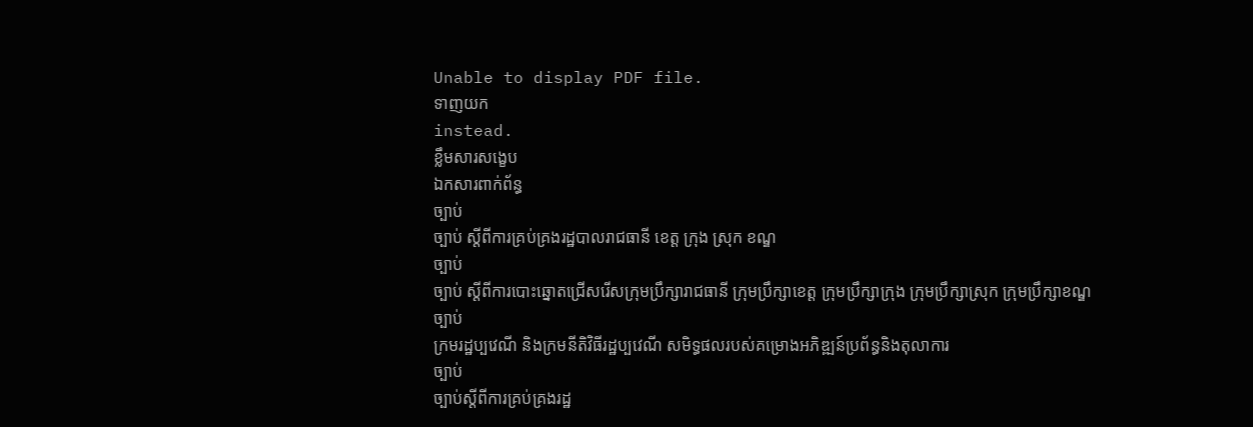Unable to display PDF file.
ទាញយក
instead.
ខ្លឹមសារសង្ខេប
ឯកសារពាក់ព័ន្ធ
ច្បាប់
ច្បាប់ ស្តីពីការគ្រប់គ្រងរដ្ឋបាលរាជធានី ខេត្ត ក្រុង ស្រុក ខណ្ឌ
ច្បាប់
ច្បាប់ ស្តីពីការបោះឆ្នោតជ្រើសរើសក្រុមប្រឹក្សារាជធានី ក្រុមប្រឹក្សាខេត្ត ក្រុមប្រឹក្សាក្រុង ក្រុមប្រឹក្សាស្រុក ក្រុមប្រឹក្សាខណ្ឌ
ច្បាប់
ក្រមរដ្ឋប្បវេណី និងក្រមនីតិវិធីរដ្ឋប្បវេណី សមិទ្ធផលរបស់គម្រោងអភិឌ្ឍន៍ប្រព័ន្ធនិងតុលាការ
ច្បាប់
ច្បាប់ស្តីពីការគ្រប់គ្រងរដ្ឋ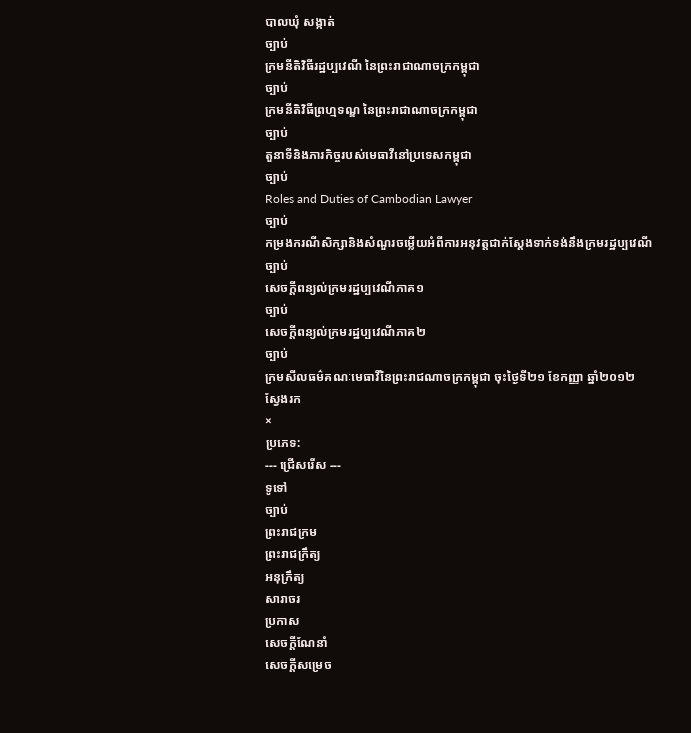បាលឃុំ សង្កាត់
ច្បាប់
ក្រមនីតិវិធីរដ្ឋប្បវេណី នៃព្រះរាជាណាចក្រកម្ពុជា
ច្បាប់
ក្រមនីតិវិធីព្រហ្មទណ្ឌ នៃព្រះរាជាណាចក្រកម្ពុជា
ច្បាប់
តួនាទីនិងភារកិច្ចរបស់មេធាវីនៅប្រទេសកម្ពុជា
ច្បាប់
Roles and Duties of Cambodian Lawyer
ច្បាប់
កម្រងករណីសិក្សានិងសំណួរចម្លើយអំពីការអនុវត្តជាក់ស្តែងទាក់ទង់នឹងក្រមរដ្ឋប្បវេណី
ច្បាប់
សេចក្តីពន្យល់ក្រមរដ្ឋប្បវេណីភាគ១
ច្បាប់
សេចក្តីពន្យល់ក្រមរដ្ឋប្បវេណីភាគ២
ច្បាប់
ក្រមសីលធម៌គណៈមេធាវីនៃព្រះរាជណាចក្រកម្ពុជា ចុះថ្ងៃទី២១ ខែកញ្ញា ឆ្នាំ២០១២
ស្វែងរក
×
ប្រភេទ:
--- ជ្រើសរើស ---
ទូទៅ
ច្បាប់
ព្រះរាជក្រម
ព្រះរាជក្រឹត្យ
អនុក្រឹត្យ
សារាចរ
ប្រកាស
សេចក្ដីណែនាំ
សេចក្ដីសម្រេច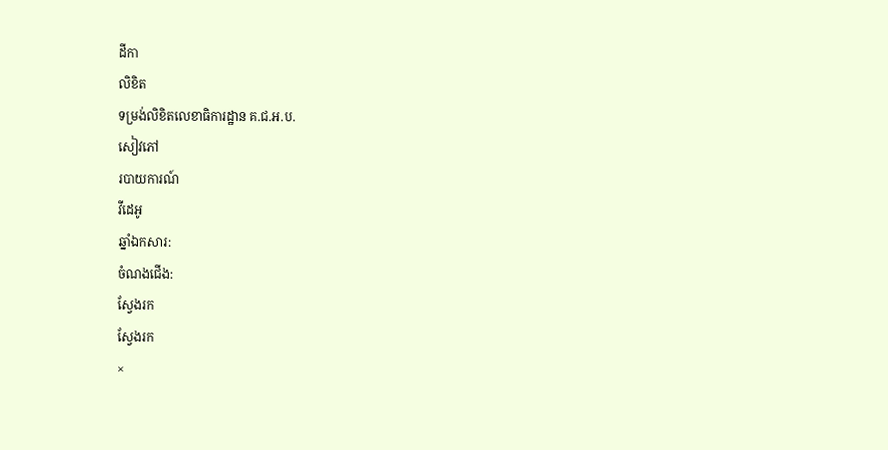ដីកា
លិខិត
ទម្រង់លិខិតលេខាធិការដ្ឋាន គ.ជ.អ.ប.
សៀវភៅ
របាយការណ៍
វីដេអូ
ឆ្នាំឯកសារ:
ចំណងជើង:
ស្វែងរក
ស្វែងរក
×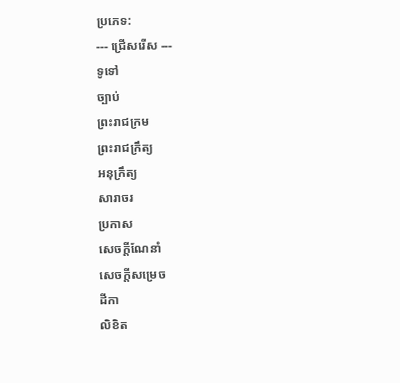ប្រភេទ:
--- ជ្រើសរើស ---
ទូទៅ
ច្បាប់
ព្រះរាជក្រម
ព្រះរាជក្រឹត្យ
អនុក្រឹត្យ
សារាចរ
ប្រកាស
សេចក្ដីណែនាំ
សេចក្ដីសម្រេច
ដីកា
លិខិត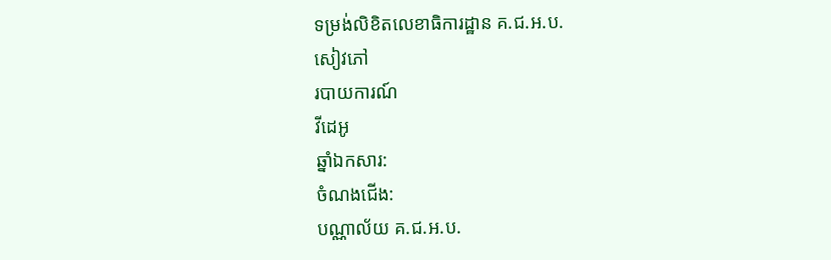ទម្រង់លិខិតលេខាធិការដ្ឋាន គ.ជ.អ.ប.
សៀវភៅ
របាយការណ៍
វីដេអូ
ឆ្នាំឯកសារ:
ចំណងជើង:
បណ្ណាល័យ គ.ជ.អ.ប.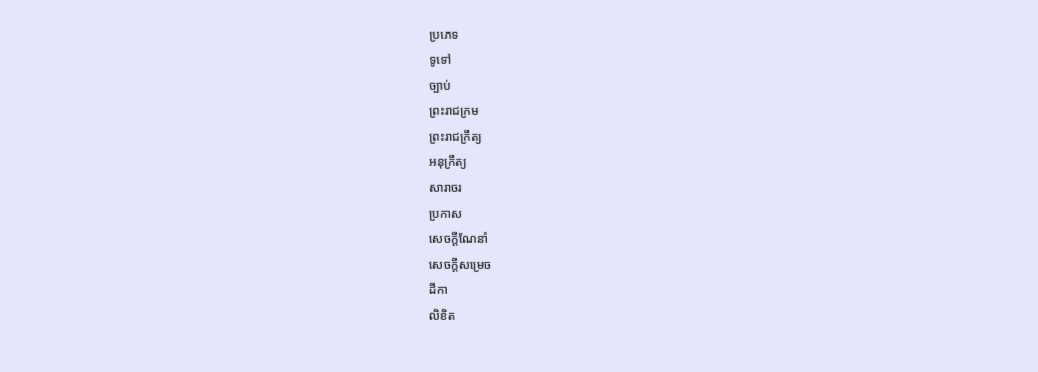ប្រភេទ
ទូទៅ
ច្បាប់
ព្រះរាជក្រម
ព្រះរាជក្រឹត្យ
អនុក្រឹត្យ
សារាចរ
ប្រកាស
សេចក្ដីណែនាំ
សេចក្ដីសម្រេច
ដីកា
លិខិត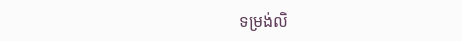ទម្រង់លិ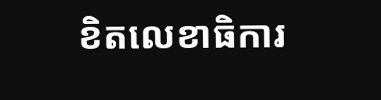ខិតលេខាធិការ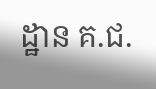ដ្ឋាន គ.ជ.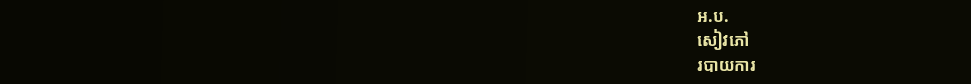អ.ប.
សៀវភៅ
របាយការ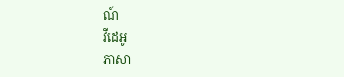ណ៍
វីដេអូ
ភាសា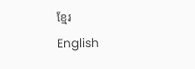ខ្មែរ
English